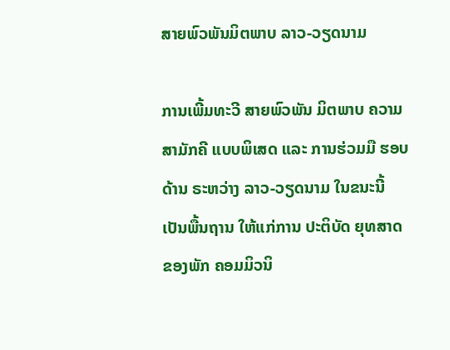ສາຍພົວພັນມິຕພາບ ລາວ-ວຽດນາມ

ການເພີ້ມທະວີ ສາຍພົວພັນ ມິຕພາບ ຄວາມສາມັກຄີ ແບບພິເສດ ແລະ ການຮ່ວມມື ຮອບດ້ານ ຣະຫວ່າງ ລາວ-ວຽດນາມ ໃນຂນະນີ້ ເປັນພື້ນຖານ ໃຫ້ແກ່ການ ປະຕິບັດ ຍຸທສາດ ຂອງພັກ ຄອມມິວນິ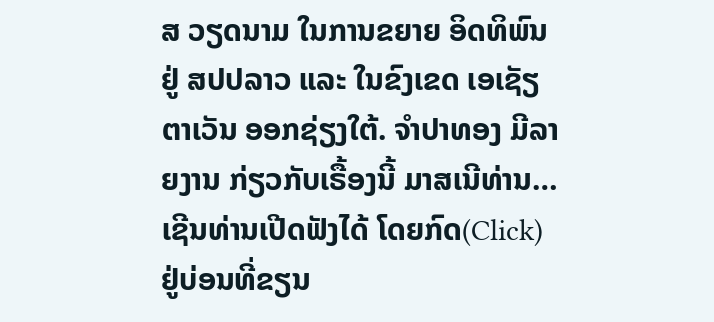ສ ວຽດນາມ ໃນການຂຍາຍ ອິດທິພົນ ຢູ່ ສປປລາວ ແລະ ໃນຂົງເຂດ ເອເຊັຽຕາເວັນ ອອກຊ່ຽງໃຕ້. ຈໍາປາທອງ ມີລາຍງານ ກ່ຽວກັບເຣື້ອງນີ້ ມາສເນີທ່ານ… ເຊີນທ່ານເປີດຟັງໄດ້ ໂດຍກົດ(Click) ຢູ່ບ່ອນທີ່ຂຽນ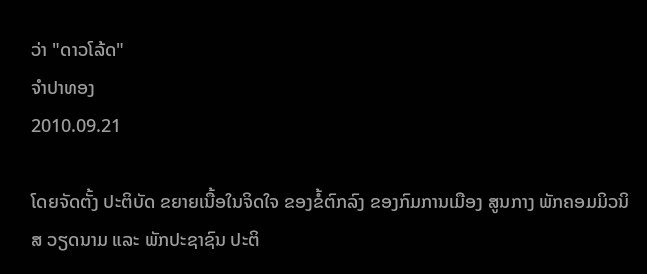ວ່າ "ດາວໂລ້ດ"
ຈໍາປາທອງ
2010.09.21

ໂດຍຈັດຕັ້ງ ປະຕິບັດ ຂຍາຍເນື້ອໃນຈິດໃຈ ຂອງຂໍ້ຕົກລົງ ຂອງກົມການເມືອງ ສູນກາງ ພັກຄອມມິວນິສ ວຽດນາມ ແລະ ພັກປະຊາຊົນ ປະຕິ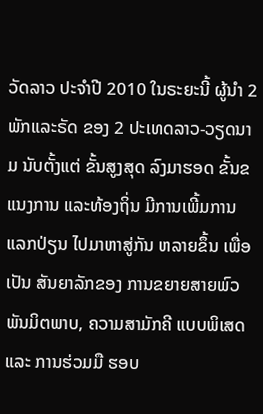ວັດລາວ ປະຈຳປີ 2010 ໃນຣະຍະນີ້ ຜູ້ນຳ 2 ພັກແລະຣັດ ຂອງ 2 ປະເທດລາວ-ວຽດນາມ ນັບຕັ້ງແຕ່ ຂັ້ນສູງສຸດ ລົງມາຮອດ ຂັ້ນຂແນງການ ແລະທ້ອງຖິ່ນ ມີການເພີ້ມການ ແລກປ່ຽນ ໄປມາຫາສູ່ກັນ ຫລາຍຂຶ້ນ ເພື່ອເປັນ ສັນຍາລັກຂອງ ການຂຍາຍສາຍພົວ ພັນມິຕພາບ, ຄວາມສາມັກຄີ ແບບພິເສດ ແລະ ການຮ່ວມມື ຮອບ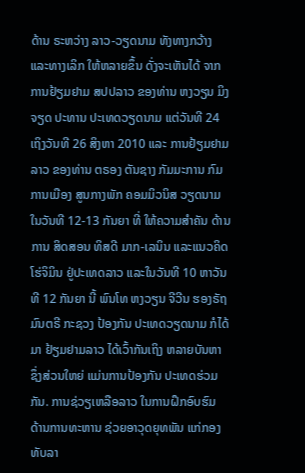ດ້ານ ຣະຫວ່າງ ລາວ-ວຽດນາມ ທັງທາງກວ້າງ ແລະທາງເລິກ ໃຫ້ຫລາຍຂຶ້ນ ດັ່ງຈະເຫັນໄດ້ ຈາກການຢ້ຽມຢາມ ສປປລາວ ຂອງທ່ານ ຫງວຽນ ມິງຈຽດ ປະທານ ປະເທດວຽດນາມ ແຕ່ວັນທີ 24 ເຖິງວັນທີ 26 ສິງຫາ 2010 ແລະ ການຢ້ຽມຢາມລາວ ຂອງທ່ານ ຕຣອງ ຕັນຊາງ ກັມມະການ ກົມການເມືອງ ສູນກາງພັກ ຄອມມິວນິສ ວຽດນາມ ໃນວັນທີ 12-13 ກັນຍາ ທີ່ ໃຫ້ຄວາມສຳຄັນ ດ້ານການ ສິດສອນ ທິສດີ ມາກ-ເລນິນ ແລະແນວຄິດ ໂຮ່ຈິມິນ ຢູ່ປະເທດລາວ ແລະໃນວັນທີ 10 ຫາວັນທີ 12 ກັນຍາ ນີ້ ພົນໂທ ຫງວຽນ ຈີວີນ ຮອງຣັຖມົນຕຣີ ກະຊວງ ປ້ອງກັນ ປະເທດວຽດນາມ ກໍໄດ້ມາ ຢ້ຽມຢາມລາວ ໄດ້ເວົ້າກັນເຖິງ ຫລາຍບັນຫາ ຊຶ່ງສ່ວນໃຫຍ່ ແມ່ນການປ້ອງກັນ ປະເທດຮ່ວມກັນ. ການຊ່ວຽເຫລືອລາວ ໃນການຝຶກອົບຮົມ ດ້ານການທະຫານ ຊ່ວຍອາວຸດຍຸທພັນ ແກ່ກອງທັບລາ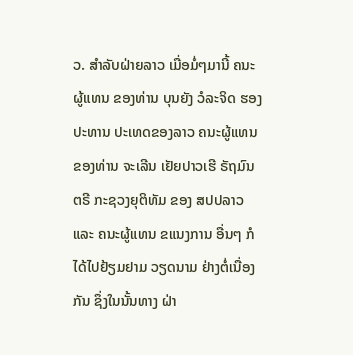ວ. ສຳລັບຝ່າຍລາວ ເມື່ອມໍ່ໆມານີ້ ຄນະຜູ້ແທນ ຂອງທ່ານ ບຸນຍັງ ວໍລະຈິດ ຮອງປະທານ ປະເທດຂອງລາວ ຄນະຜູ້ແທນ ຂອງທ່ານ ຈະເລີນ ເຢັຍປາວເຮີ ຣັຖມົນຕຣີ ກະຊວງຍຸຕິທັມ ຂອງ ສປປລາວ ແລະ ຄນະຜູ້ແທນ ຂແນງການ ອື່ນໆ ກໍໄດ້ໄປຢ້ຽມຢາມ ວຽດນາມ ຢ່າງຕໍ່ເນື່ອງກັນ ຊຶ່ງໃນນັ້ນທາງ ຝ່າ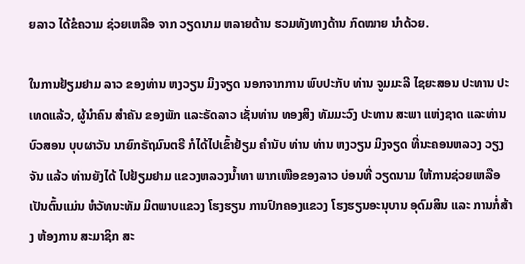ຍລາວ ໄດ້ຂໍຄວາມ ຊ່ວຍເຫລືອ ຈາກ ວຽດນາມ ຫລາຍດ້ານ ຮວມທັງທາງດ້ານ ກົດໝາຍ ນຳດ້ວຍ.

ໃນການຢ້ຽມຢາມ ລາວ ຂອງທ່ານ ຫງວຽນ ມິງຈຽດ ນອກຈາກການ ພົບປະກັບ ທ່ານ ຈູມມະລີ ໄຊຍະສອນ ປະທານ ປະເທດແລ້ວ, ຜູ້ນຳຄົນ ສຳຄັນ ຂອງພັກ ແລະຣັດລາວ ເຊັ່ນທ່ານ ທອງສິງ ທັມມະວົງ ປະທານ ສະພາ ແຫ່ງຊາດ ແລະທ່ານ ບົວສອນ ບຸບຜາວັນ ນາຍົກຣັຖມົນຕຣີ ກໍໄດ້ໄປເຂົ້າຢ້ຽມ ຄໍານັບ ທ່ານ ທ່ານ ຫງວຽນ ມິງຈຽດ ທີ່ນະຄອນຫລວງ ວຽງຈັນ ແລ້ວ ທ່ານຍັງໄດ້ ໄປຢ້ຽມຢາມ ແຂວງຫລວງນ້ຳທາ ພາກເໜືອຂອງລາວ ບ່ອນທີ່ ວຽດນາມ ໃຫ້ການຊ່ວຍເຫລືອ ເປັນຕົ້ນແມ່ນ ຫໍວັທນະທັມ ມິຕພາບແຂວງ ໂຮງຮຽນ ການປົກຄອງແຂວງ ໂຮງຮຽນອະນຸບານ ອຸດົມສິນ ແລະ ການກໍ່ສ້າງ ຫ້ອງການ ສະມາຊິກ ສະ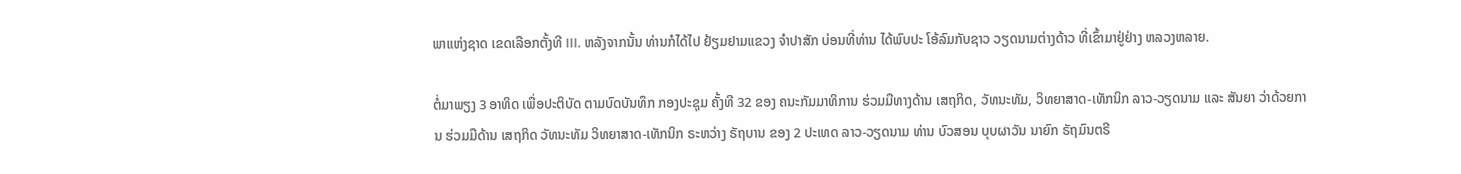ພາແຫ່ງຊາດ ເຂດເລືອກຕັ້ງທີ III. ຫລັງຈາກນັ້ນ ທ່ານກໍໄດ້ໄປ ຢ້ຽມຢາມແຂວງ ຈຳປາສັກ ບ່ອນທີ່ທ່ານ ໄດ້ພົບປະ ໂອ້ລົມກັບຊາວ ວຽດນາມຕ່າງດ້າວ ທີ່ເຂົ້າມາຢູ່ຢ່າງ ຫລວງຫລາຍ.

ຕໍ່ມາພຽງ 3 ອາທິດ ເພື່ອປະຕິບັດ ຕາມບົດບັນທຶກ ກອງປະຊຸມ ຄັ້ງທີ 32 ຂອງ ຄນະກັມມາທິການ ຮ່ວມມືທາງດ້ານ ເສຖກິດ, ວັທນະທັມ, ວິທຍາສາດ-ເທັກນິກ ລາວ-ວຽດນາມ ແລະ ສັນຍາ ວ່າດ້ວຍການ ຮ່ວມມືດ້ານ ເສຖກິດ ວັທນະທັມ ວິທຍາສາດ-ເທັກນິກ ຣະຫວ່າງ ຣັຖບານ ຂອງ 2 ປະເທດ ລາວ-ວຽດນາມ ທ່ານ ບົວສອນ ບຸບຜາວັນ ນາຍົກ ຣັຖມົນຕຣີ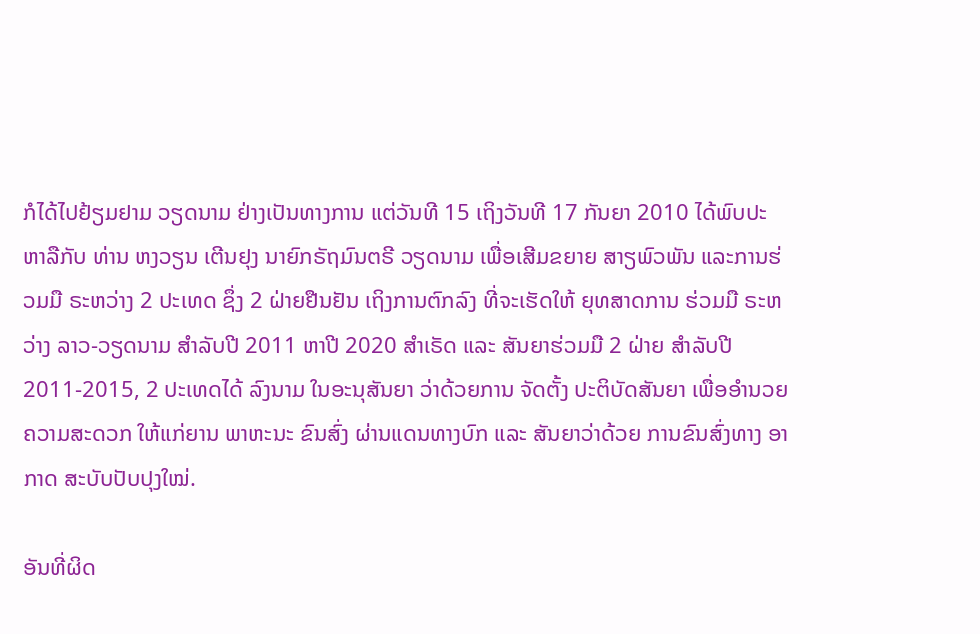ກໍໄດ້ໄປຢ້ຽມຢາມ ວຽດນາມ ຢ່າງເປັນທາງການ ແຕ່ວັນທີ 15 ເຖິງວັນທີ 17 ກັນຍາ 2010 ໄດ້ພົບປະ ຫາລືກັບ ທ່ານ ຫງວຽນ ເຕີນຢຸງ ນາຍົກຣັຖມົນຕຣີ ວຽດນາມ ເພື່ອເສີມຂຍາຍ ສາຽພົວພັນ ແລະການຮ່ວມມື ຣະຫວ່າງ 2 ປະເທດ ຊຶ່ງ 2 ຝ່າຍຢືນຢັນ ເຖິງການຕົກລົງ ທີ່ຈະເຮັດໃຫ້ ຍຸທສາດການ ຮ່ວມມື ຣະຫວ່າງ ລາວ-ວຽດນາມ ສຳລັບປີ 2011 ຫາປີ 2020 ສຳເຣັດ ແລະ ສັນຍາຮ່ວມມື 2 ຝ່າຍ ສຳລັບປີ 2011-2015, 2 ປະເທດໄດ້ ລົງນາມ ໃນອະນຸສັນຍາ ວ່າດ້ວຍການ ຈັດຕັ້ງ ປະຕິບັດສັນຍາ ເພື່ອອຳນວຍ ຄວາມສະດວກ ໃຫ້ແກ່ຍານ ພາຫະນະ ຂົນສົ່ງ ຜ່ານແດນທາງບົກ ແລະ ສັນຍາວ່າດ້ວຍ ການຂົນສົ່ງທາງ ອາກາດ ສະບັບປັບປຸງໃໝ່.

ອັນທີ່ຜິດ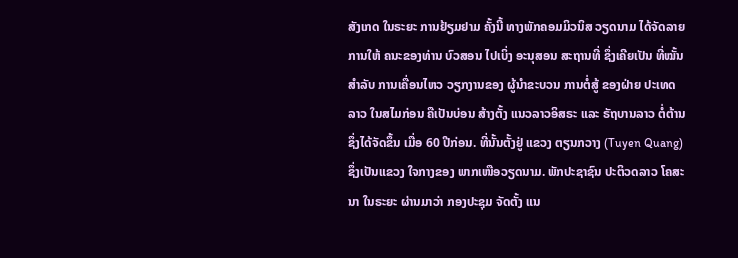ສັງເກດ ໃນຣະຍະ ການຢ້ຽມຢາມ ຄັ້ງນີ້ ທາງພັກຄອມມິວນິສ ວຽດນາມ ໄດ້ຈັດລາຍການໃຫ້ ຄນະຂອງທ່ານ ບົວສອນ ໄປເບິ່ງ ອະນຸສອນ ສະຖານທີ່ ຊຶ່ງເຄີຍເປັນ ທີ່ໝັ້ນ ສຳລັບ ການເຄື່ອນໄຫວ ວຽກງານຂອງ ຜູ້ນຳຂະບວນ ການຕໍ່ສູ້ ຂອງຝ່າຍ ປະເທດລາວ ໃນສໄມກ່ອນ ຄືເປັນບ່ອນ ສ້າງຕັ້ງ ແນວລາວອິສຣະ ແລະ ຣັຖບານລາວ ຕໍ່ຕ້ານ ຊຶ່ງໄດ້ຈັດຂຶ້ນ ເມື່ອ 60 ປີກ່ອນ. ທີ່ນັ້ນຕັ້ງຢູ່ ແຂວງ ຕຽນກວາງ (Tuyen Quang) ຊຶ່ງເປັນແຂວງ ໃຈກາງຂອງ ພາກເໜືອວຽດນາມ. ພັກປະຊາຊົນ ປະຕິວດລາວ ໂຄສະນາ ໃນຣະຍະ ຜ່ານມາວ່າ ກອງປະຊຸມ ຈັດຕັ້ງ ແນ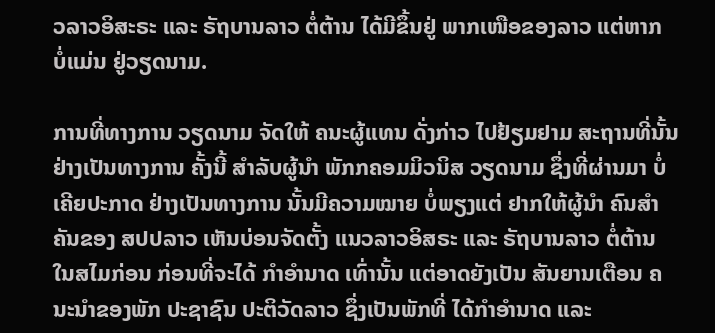ວລາວອິສະຣະ ແລະ ຣັຖບານລາວ ຕໍ່ຕ້ານ ໄດ້ມີຂຶ້ນຢູ່ ພາກເໜືອຂອງລາວ ແຕ່ຫາກ ບໍ່ແມ່ນ ຢູ່ວຽດນາມ.

ການທີ່ທາງການ ວຽດນາມ ຈັດໃຫ້ ຄນະຜູ້ແທນ ດັ່ງກ່າວ ໄປຢ້ຽມຢາມ ສະຖານທີ່ນັ້ນ ຢ່າງເປັນທາງການ ຄັ້ງນີ້ ສຳລັບຜູ້ນຳ ພັກກຄອມມິວນິສ ວຽດນາມ ຊຶ່ງທີ່ຜ່ານມາ ບໍ່ເຄີຍປະກາດ ຢ່າງເປັນທາງການ ນັ້ນມີຄວາມໝາຍ ບໍ່ພຽງແຕ່ ຢາກໃຫ້ຜູ້ນຳ ຄົນສຳຄັນຂອງ ສປປລາວ ເຫັນບ່ອນຈັດຕັ້ງ ແນວລາວອິສຣະ ແລະ ຣັຖບານລາວ ຕໍ່ຕ້ານ ໃນສໄມກ່ອນ ກ່ອນທີ່ຈະໄດ້ ກຳອຳນາດ ເທົ່ານັ້ນ ແຕ່ອາດຍັງເປັນ ສັນຍານເຕືອນ ຄນະນຳຂອງພັກ ປະຊາຊົນ ປະຕິວັດລາວ ຊຶ່ງເປັນພັກທີ່ ໄດ້ກຳອຳນາດ ແລະ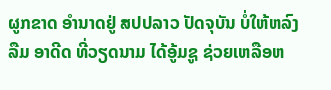ຜູກຂາດ ອຳນາດຢູ່ ສປປລາວ ປັດຈຸບັນ ບໍ່ໃຫ້ຫລົງລືມ ອາດີດ ທີ່ວຽດນາມ ໄດ້ອູ້ມຊູ ຊ່ວຍເຫລືອຫ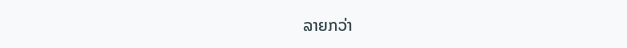ລາຍກວ່າ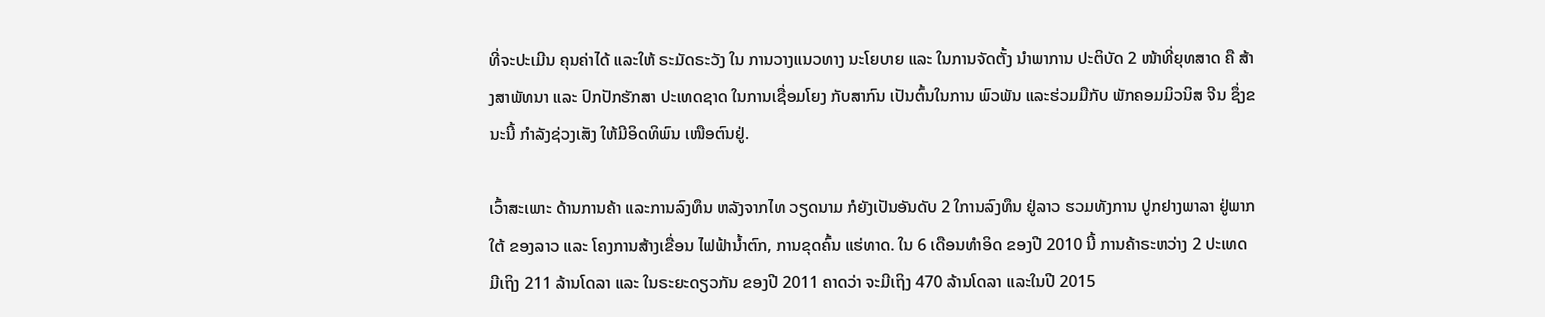ທີ່ຈະປະເມີນ ຄຸນຄ່າໄດ້ ແລະໃຫ້ ຣະມັດຣະວັງ ໃນ ການວາງແນວທາງ ນະໂຍບາຍ ແລະ ໃນການຈັດຕັ້ງ ນຳພາການ ປະຕິບັດ 2 ໜ້າທີ່ຍຸທສາດ ຄື ສ້າງສາພັທນາ ແລະ ປົກປັກຮັກສາ ປະເທດຊາດ ໃນການເຊື່ອມໂຍງ ກັບສາກົນ ເປັນຕົ້ນໃນການ ພົວພັນ ແລະຮ່ວມມືກັບ ພັກຄອມມິວນິສ ຈີນ ຊຶ່ງຂນະນີ້ ກຳລັງຊ່ວງເສັງ ໃຫ້ມີອິດທິພົນ ເໜືອຕົນຢູ່.

ເວົ້າສະເພາະ ດ້ານການຄ້າ ແລະການລົງທຶນ ຫລັງຈາກໄທ ວຽດນາມ ກໍຍັງເປັນອັນດັບ 2 ໃການລົງທຶນ ຢູ່ລາວ ຮວມທັງການ ປູກຢາງພາລາ ຢູ່ພາກໃຕ້ ຂອງລາວ ແລະ ໂຄງການສ້າງເຂື່ອນ ໄຟຟ້ານ້ຳຕົກ, ການຂຸດຄົ້ນ ແຮ່ທາດ. ໃນ 6 ເດືອນທຳອິດ ຂອງປີ 2010 ນີ້ ການຄ້າຣະຫວ່າງ 2 ປະເທດ ມີເຖິງ 211 ລ້ານໂດລາ ແລະ ໃນຣະຍະດຽວກັນ ຂອງປີ 2011 ຄາດວ່າ ຈະມີເຖິງ 470 ລ້ານໂດລາ ແລະໃນປີ 2015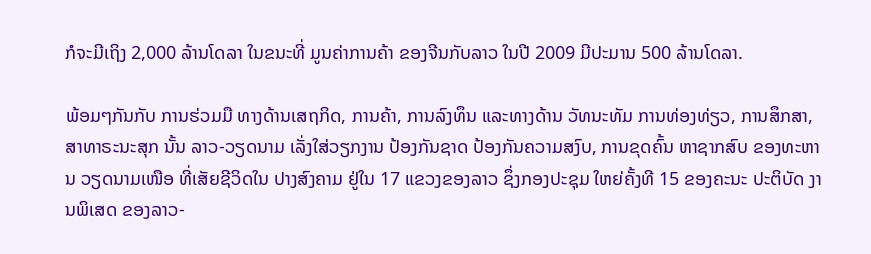ກໍຈະມີເຖິງ 2,000 ລ້ານໂດລາ ໃນຂນະທີ່ ມູນຄ່າການຄ້າ ຂອງຈີນກັບລາວ ໃນປີ 2009 ມີປະມານ 500 ລ້ານໂດລາ.

ພ້ອມໆກັນກັບ ການຮ່ວມມື ທາງດ້ານເສຖກິດ, ການຄ້າ, ການລົງທຶນ ແລະທາງດ້ານ ວັທນະທັມ ການທ່ອງທ່ຽວ, ການສຶກສາ, ສາທາຣະນະສຸກ ນັ້ນ ລາວ-ວຽດນາມ ເລັ່ງໃສ່ວຽກງານ ປ້ອງກັນຊາດ ປ້ອງກັນຄວາມສງົບ, ການຂຸດຄົ້ນ ຫາຊາກສົບ ຂອງທະຫານ ວຽດນາມເໜືອ ທີ່ເສັຍຊີວິດໃນ ປາງສົງຄາມ ຢູ່ໃນ 17 ແຂວງຂອງລາວ ຊຶ່ງກອງປະຊຸມ ໃຫຍ່ຄັ້ງທີ 15 ຂອງຄະນະ ປະຕິບັດ ງານພິເສດ ຂອງລາວ-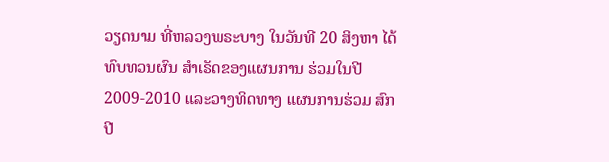ວຽດນາມ ທີ່ຫລວງພຣະບາງ ໃນວັນທີ 20 ສິງຫາ ໄດ້ທົບທວນຜົນ ສຳເຣັດຂອງແຜນການ ຮ່ວມໃນປີ 2009-2010 ແລະວາງທິດທາງ ແຜນການຮ່ວມ ສົກປີ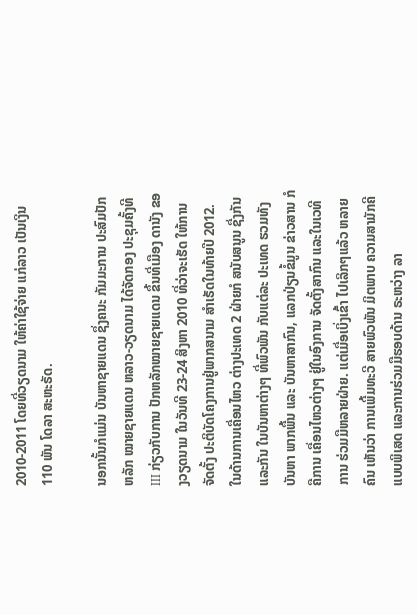2010-2011 ໂດຍທີ່ວຽດນາມ ໃຫ້ຄ່າໃຊ້ຈ່າຍ ແກ່ລາວ ເປັນເງິນ 110 ພັນ ໂດລາ ສະຫະຣັດ.

ນອກນັ້ນກໍແມ່ນ ບັນຫາຊາຍແດນ ຊຶ່ງຄນະ ກັມມະການ ປະສົມປັກຫລັກ ໝາຍຊາຍແດນ ຫລາວ-ວຽດນາມ ໄດ້ຈັດກອງ ປະຊຸມຄັ້ງທີ III ກ່ຽວກັບການ ປັກຫລັກໝາຍຊາຍແດນ ຂຶ້ນທີ່ເມືອງ ດານັງ ຂອງວຽດນາມ ໃນວັນທີ 23-24 ສິງຫາ 2010 ທີ່ວ່າຈະເຮັດ ໃຫ້ການຈັດຕັ້ງ ປະຕິບັດໂຄງການຢູ່ພາກສນາມ ສຳເຣັດໃນທ້າຍປີ 2012. ໃນດ້ານການເຄື່ອນໄຫວ ຕ່າງປະເທດ 2 ຝ່າຍກໍ ສນັບສນູນ ຊື່ງກັນແລະກັນ ໃນບັນຫາຕ່າງໆ ທີ່ພົວພັນ ກັບແຕ່ລະ ປະເທດ ຮວມທັງບັນຫາ ພາກພື້ນ ແລະ ບັນຫາສາກົນ, ແລກປ່ຽນຂໍ້ມູນ ຂ່າວສານ ກໍຄືການ ເຄື່ອນໄຫວຕ່າງໆ ຢູ່ໃນອົງການ ຈັດຕັ້ງສາກົນ ແລະໃນເວທີການ ຮ່ວມມືຫລາຍຝ່າຍ. ແຕ່ເມື່ອເບິ່ງເຂົ້າ ໄປເລິກໆແລ້ວ ຫລາຍຄົນ ເຫັນວ່າ ການເພີ້ມທະວີ ສາຍພົວພັນ ມິຕພາບ ຄວາມສາມັກຄີ ແບບພິເສດ ແລະການຮ່ວມມືຮອບດ້ານ ຣະຫວ່າງ ລາ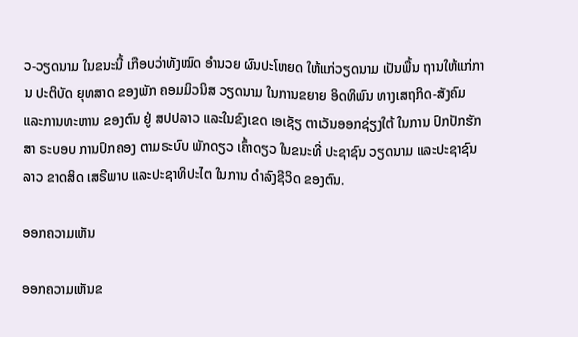ວ-ວຽດນາມ ໃນຂນະນີ້ ເກືອບວ່າທັງໝົດ ອຳນວຍ ຜົນປະໂຫຍດ ໃຫ້ແກ່ວຽດນາມ ເປັນພື້ນ ຖານໃຫ້ແກ່ການ ປະຕິບັດ ຍຸທສາດ ຂອງພັກ ຄອມມິວນິສ ວຽດນາມ ໃນການຂຍາຍ ອິດທິພົນ ທາງເສຖກິດ-ສັງຄົມ ແລະການທະຫານ ຂອງຕົນ ຢູ່ ສປປລາວ ແລະໃນຂົງເຂດ ເອເຊັຽ ຕາເວັນອອກຊ່ຽງໃຕ້ ໃນການ ປົກປັກຮັກສາ ຣະບອບ ການປົກຄອງ ຕາມຣະບົບ ພັກດຽວ ເຄົ້າດຽວ ໃນຂນະທີ່ ປະຊາຊົນ ວຽດນາມ ແລະປະຊາຊົນລາວ ຂາດສິດ ເສຣີພາບ ແລະປະຊາທິປະໄຕ ໃນການ ດຳລົງຊີວິດ ຂອງຕົນ.

ອອກຄວາມເຫັນ

ອອກຄວາມເຫັນຂ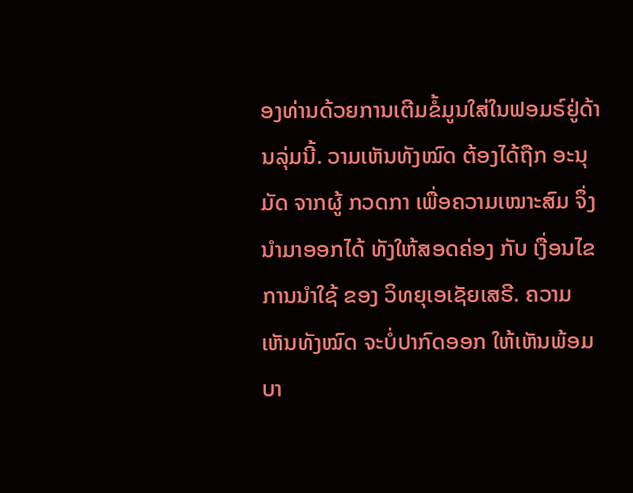ອງທ່ານດ້ວຍການເຕີມຂໍ້ມູນໃສ່ໃນຟອມຣ໌ຢູ່ດ້ານລຸ່ມນີ້. ວາມເຫັນທັງໝົດ ຕ້ອງໄດ້ຖືກ ອະນຸມັດ ຈາກຜູ້ ກວດກາ ເພື່ອຄວາມເໝາະສົມ ຈຶ່ງນໍາມາອອກໄດ້ ທັງໃຫ້ສອດຄ່ອງ ກັບ ເງື່ອນໄຂ ການນຳໃຊ້ ຂອງ ວິທຍຸເອເຊັຍເສຣີ. ຄວາມເຫັນທັງໝົດ ຈະບໍ່ປາກົດອອກ ໃຫ້ເຫັນພ້ອມບາ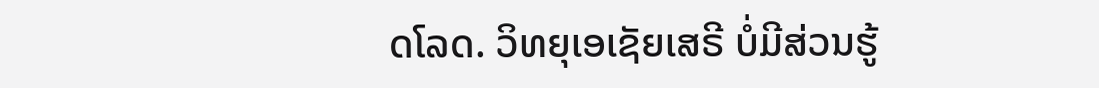ດໂລດ. ວິທຍຸເອເຊັຍເສຣີ ບໍ່ມີສ່ວນຮູ້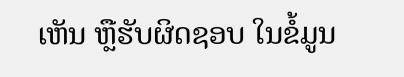ເຫັນ ຫຼືຮັບຜິດຊອບ ໃນຂໍ້ມູນ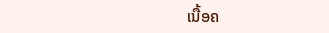ເນື້ອຄ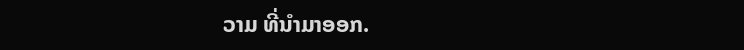ວາມ ທີ່ນໍາມາອອກ.